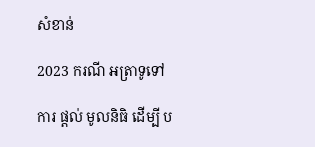សំខាន់

2023 ករណី អត្រាទូទៅ

ការ ផ្តល់ មូលនិធិ ដើម្បី ប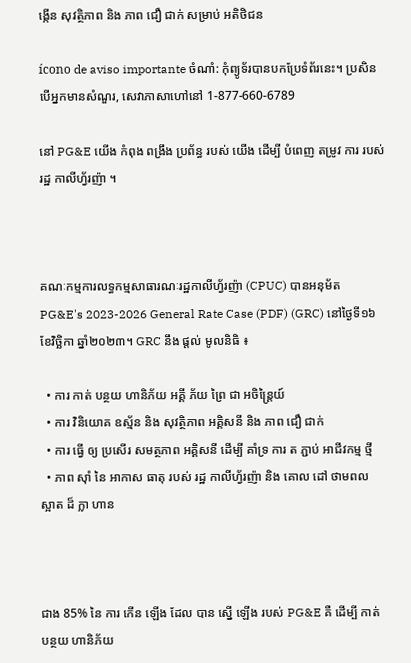ង្កើន សុវត្ថិភាព និង ភាព ជឿ ជាក់ សម្រាប់ អតិថិជន

ícono de aviso importante ចំណាំ: កុំព្យូទ័របានបកប្រែទំព័រនេះ។ ប្រសិនបើអ្នកមានសំណួរ, សេវាភាសាហៅនៅ 1-877-660-6789

នៅ PG&E យើង កំពុង ពង្រឹង ប្រព័ន្ធ របស់ យើង ដើម្បី បំពេញ តម្រូវ ការ របស់ រដ្ឋ កាលីហ្វ័រញ៉ា ។



គណៈកម្មការលទ្ធកម្មសាធារណៈរដ្ឋកាលីហ្វ័រញ៉ា (CPUC) បានអនុម័ត PG&E's 2023-2026 General Rate Case (PDF) (GRC) នៅថ្ងៃទី១៦ ខែវិច្ឆិកា ឆ្នាំ២០២៣។ GRC នឹង ផ្តល់ មូលនិធិ ៖

  • ការ កាត់ បន្ថយ ហានិភ័យ អគ្គី ភ័យ ព្រៃ ជា អចិន្ត្រៃយ៍
  • ការ វិនិយោគ ឧស្ម័ន និង សុវត្ថិភាព អគ្គិសនី និង ភាព ជឿ ជាក់
  • ការ ធ្វើ ឲ្យ ប្រសើរ សមត្ថភាព អគ្គិសនី ដើម្បី គាំទ្រ ការ ត ភ្ជាប់ អាជីវកម្ម ថ្មី
  • ភាព ស៊ាំ នៃ អាកាស ធាតុ របស់ រដ្ឋ កាលីហ្វ័រញ៉ា និង គោល ដៅ ថាមពល ស្អាត ដ៏ ក្លា ហាន



ជាង 85% នៃ ការ កើន ឡើង ដែល បាន ស្នើ ឡើង របស់ PG&E គឺ ដើម្បី កាត់ បន្ថយ ហានិភ័យ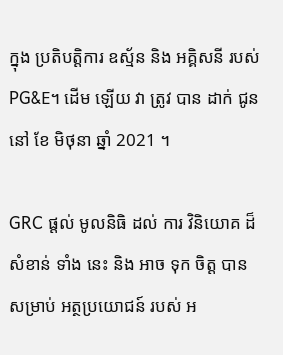ក្នុង ប្រតិបត្តិការ ឧស្ម័ន និង អគ្គិសនី របស់ PG&E។ ដើម ឡើយ វា ត្រូវ បាន ដាក់ ជូន នៅ ខែ មិថុនា ឆ្នាំ 2021 ។

GRC ផ្តល់ មូលនិធិ ដល់ ការ វិនិយោគ ដ៏ សំខាន់ ទាំង នេះ និង អាច ទុក ចិត្ត បាន សម្រាប់ អត្ថប្រយោជន៍ របស់ អ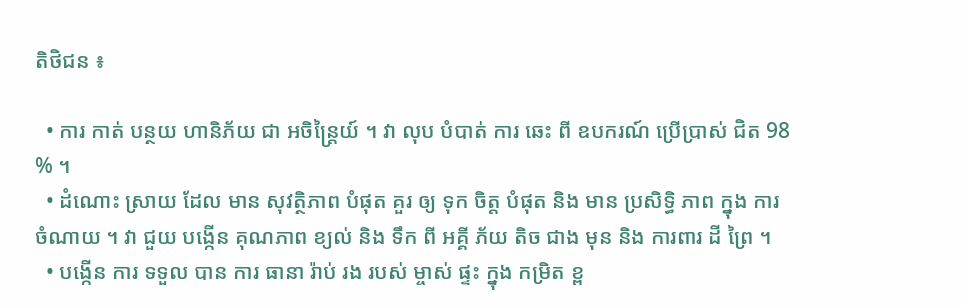តិថិជន ៖

  • ការ កាត់ បន្ថយ ហានិភ័យ ជា អចិន្ត្រៃយ៍ ។ វា លុប បំបាត់ ការ ឆេះ ពី ឧបករណ៍ ប្រើប្រាស់ ជិត 98 % ។
  • ដំណោះ ស្រាយ ដែល មាន សុវត្ថិភាព បំផុត គួរ ឲ្យ ទុក ចិត្ត បំផុត និង មាន ប្រសិទ្ធិ ភាព ក្នុង ការ ចំណាយ ។ វា ជួយ បង្កើន គុណភាព ខ្យល់ និង ទឹក ពី អគ្គី ភ័យ តិច ជាង មុន និង ការពារ ដី ព្រៃ ។
  • បង្កើន ការ ទទួល បាន ការ ធានា រ៉ាប់ រង របស់ ម្ចាស់ ផ្ទះ ក្នុង កម្រិត ខ្ព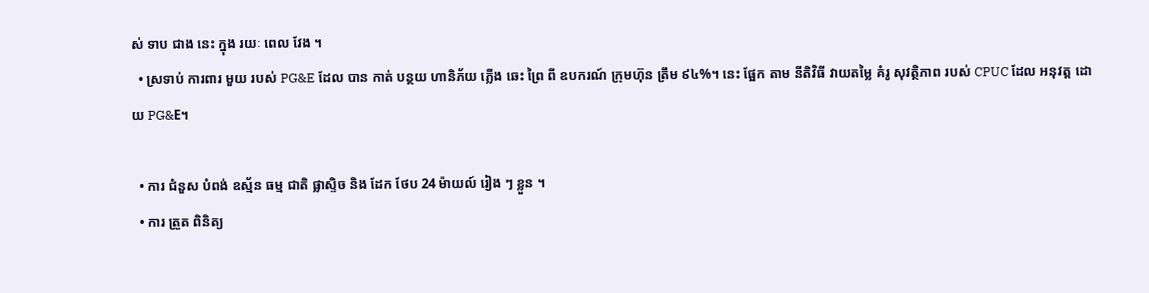ស់ ទាប ជាង នេះ ក្នុង រយៈ ពេល វែង ។
  • ស្រទាប់ ការពារ មួយ របស់ PG&E ដែល បាន កាត់ បន្ថយ ហានិភ័យ ភ្លើង ឆេះ ព្រៃ ពី ឧបករណ៍ ក្រុមហ៊ុន ត្រឹម ៩៤%។ នេះ ផ្អែក តាម នីតិវិធី វាយតម្លៃ គំរូ សុវត្ថិភាព របស់ CPUC ដែល អនុវត្ត ដោយ PG&E។

  • ការ ជំនួស បំពង់ ឧស្ម័ន ធម្ម ជាតិ ផ្លាស្ទិច និង ដែក ថែប 24 ម៉ាយល៍ រៀង ៗ ខ្លួន ។
  • ការ ត្រួត ពិនិត្យ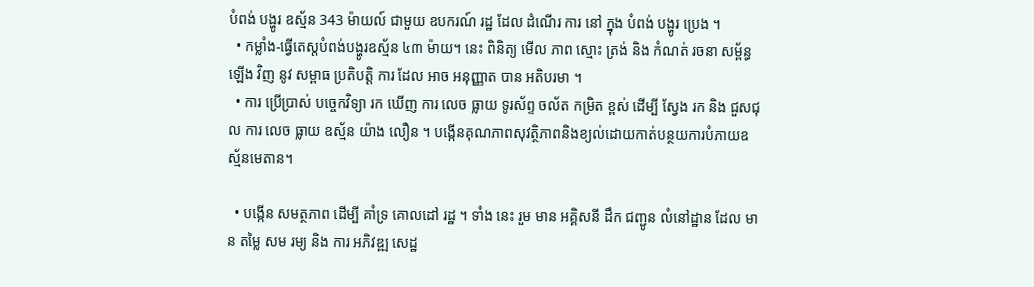បំពង់ បង្ហូរ ឧស្ម័ន 343 ម៉ាយល៍ ជាមួយ ឧបករណ៍ រដ្ឋ ដែល ដំណើរ ការ នៅ ក្នុង បំពង់ បង្ហូរ ប្រេង ។
  • កម្លាំង-ធ្វើតេស្តបំពង់បង្ហូរឧស្ម័ន ៤៣ ម៉ាយ។ នេះ ពិនិត្យ មើល ភាព ស្មោះ ត្រង់ និង កំណត់ រចនា សម្ព័ន្ធ ឡើង វិញ នូវ សម្ពាធ ប្រតិបត្តិ ការ ដែល អាច អនុញ្ញាត បាន អតិបរមា ។
  • ការ ប្រើប្រាស់ បច្ចេកវិទ្យា រក ឃើញ ការ លេច ធ្លាយ ទូរស័ព្ទ ចល័ត កម្រិត ខ្ពស់ ដើម្បី ស្វែង រក និង ជួសជុល ការ លេច ធ្លាយ ឧស្ម័ន យ៉ាង លឿន ។ បង្កើនគុណភាពសុវត្ថិភាពនិងខ្យល់ដោយកាត់បន្ថយការបំភាយឧស្ម័នមេតាន។

  • បង្កើន សមត្ថភាព ដើម្បី គាំទ្រ គោលដៅ រដ្ឋ ។ ទាំង នេះ រួម មាន អគ្គិសនី ដឹក ជញ្ជូន លំនៅដ្ឋាន ដែល មាន តម្លៃ សម រម្យ និង ការ អភិវឌ្ឍ សេដ្ឋ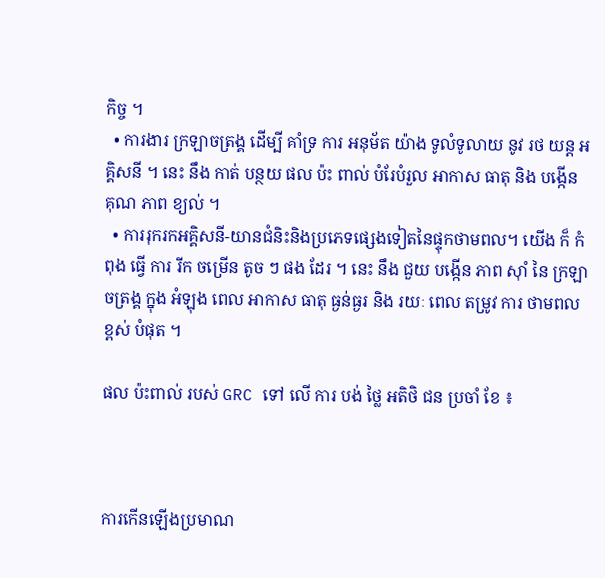កិច្ច ។
  • ការងារ ក្រឡាចត្រង្គ ដើម្បី គាំទ្រ ការ អនុម័ត យ៉ាង ទូលំទូលាយ នូវ រថ យន្ត អគ្គិសនី ។ នេះ នឹង កាត់ បន្ថយ ផល ប៉ះ ពាល់ បំរែបំរួល អាកាស ធាតុ និង បង្កើន គុណ ភាព ខ្យល់ ។
  • ការរុករកអគ្គិសនី-យានជំនិះនិងប្រភេទផ្សេងទៀតនៃផ្ទុកថាមពល។ យើង ក៏ កំពុង ធ្វើ ការ រីក ចម្រើន តូច ៗ ផង ដែរ ។ នេះ នឹង ជួយ បង្កើន ភាព ស៊ាំ នៃ ក្រឡាចត្រង្គ ក្នុង អំឡុង ពេល អាកាស ធាតុ ធ្ងន់ធ្ងរ និង រយៈ ពេល តម្រូវ ការ ថាមពល ខ្ពស់ បំផុត ។

ផល ប៉ះពាល់ របស់ GRC ទៅ លើ ការ បង់ ថ្លៃ អតិថិ ជន ប្រចាំ ខែ ៖



ការកើនឡើងប្រមាណ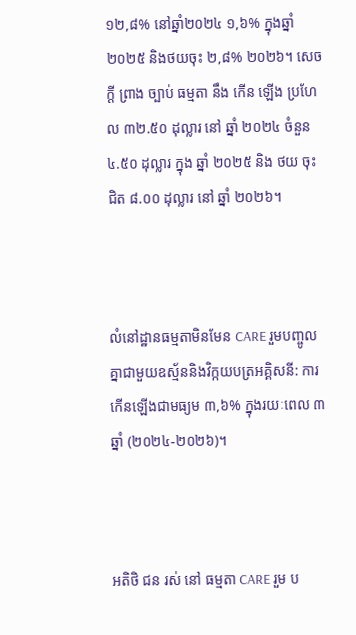១២,៨% នៅឆ្នាំ២០២៤ ១,៦% ក្នុងឆ្នាំ២០២៥ និងថយចុះ ២,៨% ២០២៦។ សេចក្តី ព្រាង ច្បាប់ ធម្មតា នឹង កើន ឡើង ប្រហែល ៣២.៥០ ដុល្លារ នៅ ឆ្នាំ ២០២៤ ចំនួន ៤.៥០ ដុល្លារ ក្នុង ឆ្នាំ ២០២៥ និង ថយ ចុះ ជិត ៨.០០ ដុល្លារ នៅ ឆ្នាំ ២០២៦។



លំនៅដ្ឋានធម្មតាមិនមែន CARE រួមបញ្ចូលគ្នាជាមួយឧស្ម័ននិងវិក្កយបត្រអគ្គិសនី: ការកើនឡើងជាមធ្យម ៣,៦% ក្នុងរយៈពេល ៣ឆ្នាំ (២០២៤-២០២៦)។



អតិថិ ជន រស់ នៅ ធម្មតា CARE រួម ប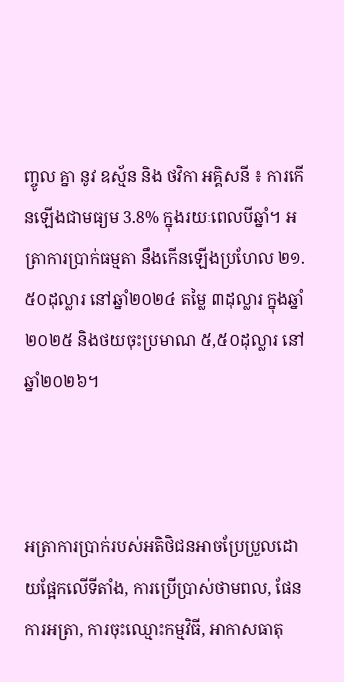ញ្ចូល គ្នា នូវ ឧស្ម័ន និង ថវិកា អគ្គិសនី ៖ ការកើនឡើងជាមធ្យម 3.8% ក្នុងរយៈពេលបីឆ្នាំ។ អត្រាការប្រាក់ធម្មតា នឹងកើនឡើងប្រហែល ២១.៥០ដុល្លារ នៅឆ្នាំ២០២៤ តម្លៃ ៣ដុល្លារ ក្នុងឆ្នាំ២០២៥ និងថយចុះប្រមាណ ៥,៥០ដុល្លារ នៅឆ្នាំ២០២៦។



អត្រាការប្រាក់របស់អតិថិជនអាចប្រែប្រួលដោយផ្អែកលើទីតាំង, ការប្រើប្រាស់ថាមពល, ផែនការអត្រា, ការចុះឈ្មោះកម្មវិធី, អាកាសធាតុ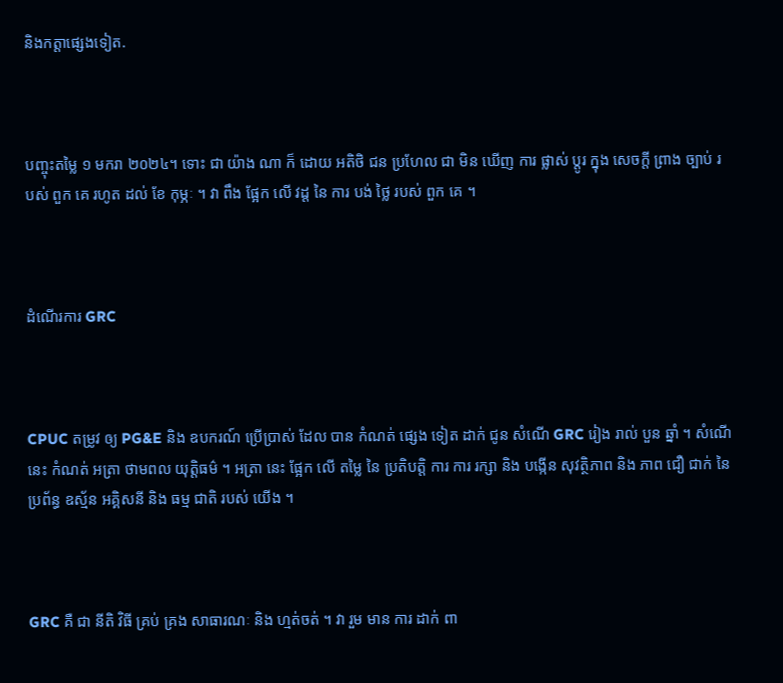និងកត្តាផ្សេងទៀត.



បញ្ចុះតម្លៃ ១ មករា ២០២៤។ ទោះ ជា យ៉ាង ណា ក៏ ដោយ អតិថិ ជន ប្រហែល ជា មិន ឃើញ ការ ផ្លាស់ ប្តូរ ក្នុង សេចក្តី ព្រាង ច្បាប់ របស់ ពួក គេ រហូត ដល់ ខែ កុម្ភៈ ។ វា ពឹង ផ្អែក លើ វដ្ត នៃ ការ បង់ ថ្លៃ របស់ ពួក គេ ។



ដំណើរការ GRC



CPUC តម្រូវ ឲ្យ PG&E និង ឧបករណ៍ ប្រើប្រាស់ ដែល បាន កំណត់ ផ្សេង ទៀត ដាក់ ជូន សំណើ GRC រៀង រាល់ បួន ឆ្នាំ ។ សំណើ នេះ កំណត់ អត្រា ថាមពល យុត្តិធម៌ ។ អត្រា នេះ ផ្អែក លើ តម្លៃ នៃ ប្រតិបត្តិ ការ ការ រក្សា និង បង្កើន សុវត្ថិភាព និង ភាព ជឿ ជាក់ នៃ ប្រព័ន្ធ ឧស្ម័ន អគ្គិសនី និង ធម្ម ជាតិ របស់ យើង ។



GRC គឺ ជា នីតិ វិធី គ្រប់ គ្រង សាធារណៈ និង ហ្មត់ចត់ ។ វា រួម មាន ការ ដាក់ ពា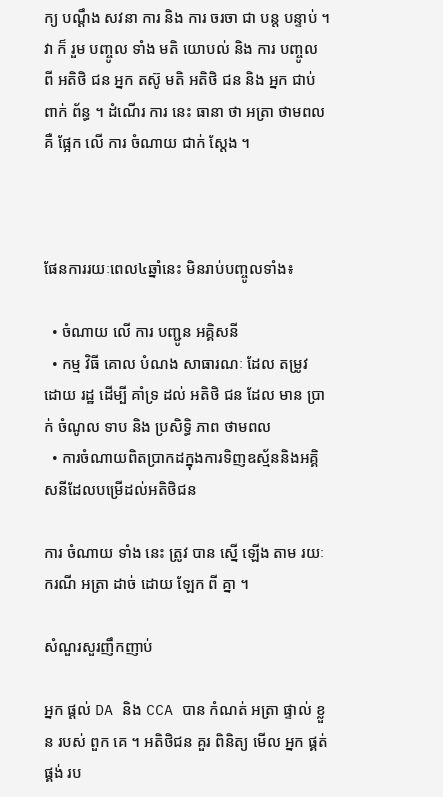ក្យ បណ្តឹង សវនា ការ និង ការ ចរចា ជា បន្ត បន្ទាប់ ។ វា ក៏ រួម បញ្ចូល ទាំង មតិ យោបល់ និង ការ បញ្ចូល ពី អតិថិ ជន អ្នក តស៊ូ មតិ អតិថិ ជន និង អ្នក ជាប់ ពាក់ ព័ន្ធ ។ ដំណើរ ការ នេះ ធានា ថា អត្រា ថាមពល គឺ ផ្អែក លើ ការ ចំណាយ ជាក់ ស្តែង ។



ផែនការរយៈពេល៤ឆ្នាំនេះ មិនរាប់បញ្ចូលទាំង៖

  • ចំណាយ លើ ការ បញ្ជូន អគ្គិសនី
  • កម្ម វិធី គោល បំណង សាធារណៈ ដែល តម្រូវ ដោយ រដ្ឋ ដើម្បី គាំទ្រ ដល់ អតិថិ ជន ដែល មាន ប្រាក់ ចំណូល ទាប និង ប្រសិទ្ធិ ភាព ថាមពល
  • ការចំណាយពិតប្រាកដក្នុងការទិញឧស្ម័ននិងអគ្គិសនីដែលបម្រើដល់អតិថិជន

ការ ចំណាយ ទាំង នេះ ត្រូវ បាន ស្នើ ឡើង តាម រយៈ ករណី អត្រា ដាច់ ដោយ ឡែក ពី គ្នា ។

សំណួរសួរញឹកញាប់

អ្នក ផ្តល់ DA និង CCA បាន កំណត់ អត្រា ផ្ទាល់ ខ្លួន របស់ ពួក គេ ។ អតិថិជន គួរ ពិនិត្យ មើល អ្នក ផ្គត់ផ្គង់ រប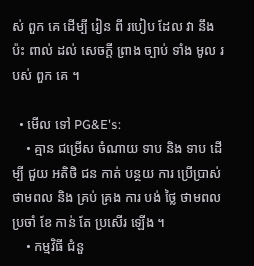ស់ ពួក គេ ដើម្បី រៀន ពី របៀប ដែល វា នឹង ប៉ះ ពាល់ ដល់ សេចក្តី ព្រាង ច្បាប់ ទាំង មូល របស់ ពួក គេ ។

  • មើល ទៅ PG&E's:
    • គ្មាន ជម្រើស ចំណាយ ទាប និង ទាប ដើម្បី ជួយ អតិថិ ជន កាត់ បន្ថយ ការ ប្រើប្រាស់ ថាមពល និង គ្រប់ គ្រង ការ បង់ ថ្លៃ ថាមពល ប្រចាំ ខែ កាន់ តែ ប្រសើរ ឡើង ។
    • កម្មវិធី ជំនួ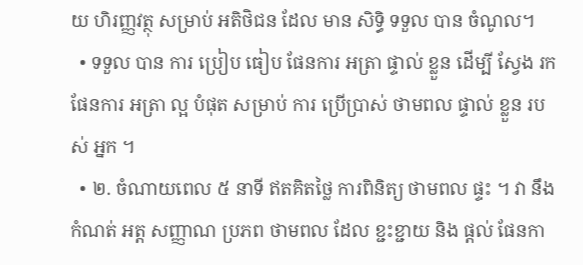យ ហិរញ្ញវត្ថុ សម្រាប់ អតិថិជន ដែល មាន សិទ្ធិ ទទួល បាន ចំណូល។
  • ទទួល បាន ការ ប្រៀប ធៀប ផែនការ អត្រា ផ្ទាល់ ខ្លួន ដើម្បី ស្វែង រក ផែនការ អត្រា ល្អ បំផុត សម្រាប់ ការ ប្រើប្រាស់ ថាមពល ផ្ទាល់ ខ្លួន របស់ អ្នក ។
  • ២. ចំណាយពេល ៥ នាទី ឥតគិតថ្លៃ ការពិនិត្យ ថាមពល ផ្ទះ ។ វា នឹង កំណត់ អត្ត សញ្ញាណ ប្រភព ថាមពល ដែល ខ្ជះខ្ជាយ និង ផ្តល់ ផែនកា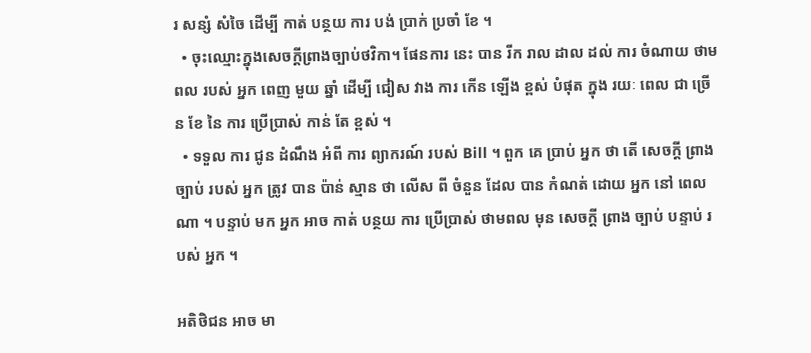រ សន្សំ សំចៃ ដើម្បី កាត់ បន្ថយ ការ បង់ ប្រាក់ ប្រចាំ ខែ ។
  • ចុះឈ្មោះក្នុងសេចក្តីព្រាងច្បាប់ថវិកា។ ផែនការ នេះ បាន រីក រាល ដាល ដល់ ការ ចំណាយ ថាមពល របស់ អ្នក ពេញ មួយ ឆ្នាំ ដើម្បី ជៀស វាង ការ កើន ឡើង ខ្ពស់ បំផុត ក្នុង រយៈ ពេល ជា ច្រើន ខែ នៃ ការ ប្រើប្រាស់ កាន់ តែ ខ្ពស់ ។
  • ទទួល ការ ជូន ដំណឹង អំពី ការ ព្យាករណ៍ របស់ Bill ។ ពួក គេ ប្រាប់ អ្នក ថា តើ សេចក្តី ព្រាង ច្បាប់ របស់ អ្នក ត្រូវ បាន ប៉ាន់ ស្មាន ថា លើស ពី ចំនួន ដែល បាន កំណត់ ដោយ អ្នក នៅ ពេល ណា ។ បន្ទាប់ មក អ្នក អាច កាត់ បន្ថយ ការ ប្រើប្រាស់ ថាមពល មុន សេចក្តី ព្រាង ច្បាប់ បន្ទាប់ របស់ អ្នក ។

អតិថិជន អាច មា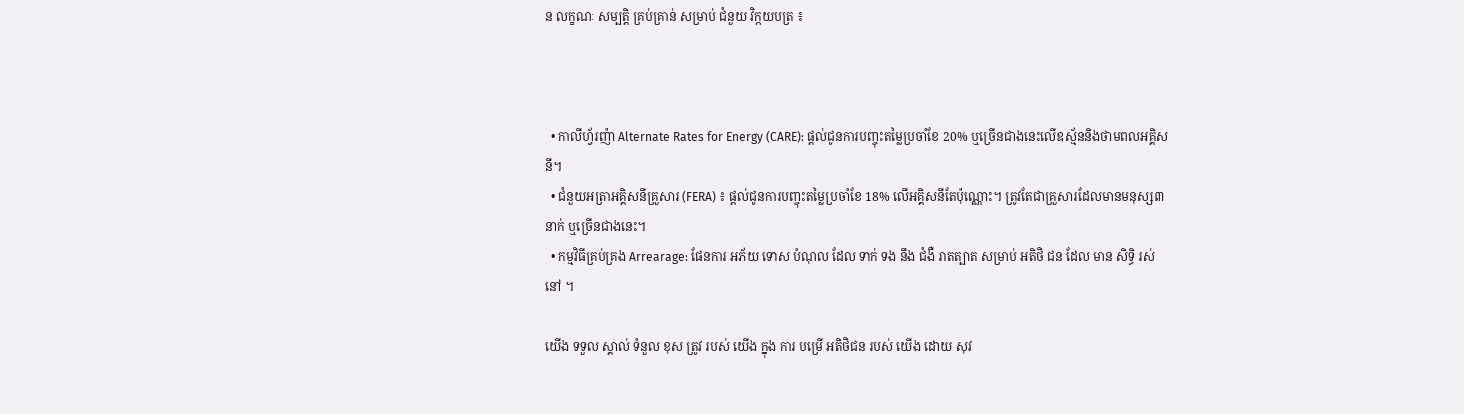ន លក្ខណៈ សម្បត្តិ គ្រប់គ្រាន់ សម្រាប់ ជំនួយ វិក្កយបត្រ ៖



  • កាលីហ្វ័រញ៉ា Alternate Rates for Energy (CARE): ផ្តល់ជូនការបញ្ចុះតម្លៃប្រចាំខែ 20% ឬច្រើនជាងនេះលើឧស្ម័ននិងថាមពលអគ្គិសនី។
  • ជំនួយអត្រាអគ្គិសនីគ្រួសារ (FERA) ៖ ផ្តល់ជូនការបញ្ចុះតម្លៃប្រចាំខែ 18% លើអគ្គិសនីតែប៉ុណ្ណោះ។ ត្រូវតែជាគ្រួសារដែលមានមនុស្ស៣នាក់ ឬច្រើនជាងនេះ។
  • កម្មវិធីគ្រប់គ្រង Arrearage: ផែនការ អភ័យ ទោស បំណុល ដែល ទាក់ ទង នឹង ជំងឺ រាតត្បាត សម្រាប់ អតិថិ ជន ដែល មាន សិទ្ធិ រស់ នៅ ។

យើង ទទួល ស្គាល់ ទំនួល ខុស ត្រូវ របស់ យើង ក្នុង ការ បម្រើ អតិថិជន របស់ យើង ដោយ សុវ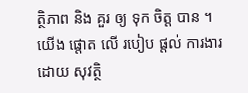ត្ថិភាព និង គួរ ឲ្យ ទុក ចិត្ត បាន ។ យើង ផ្តោត លើ របៀប ផ្តល់ ការងារ ដោយ សុវត្ថិ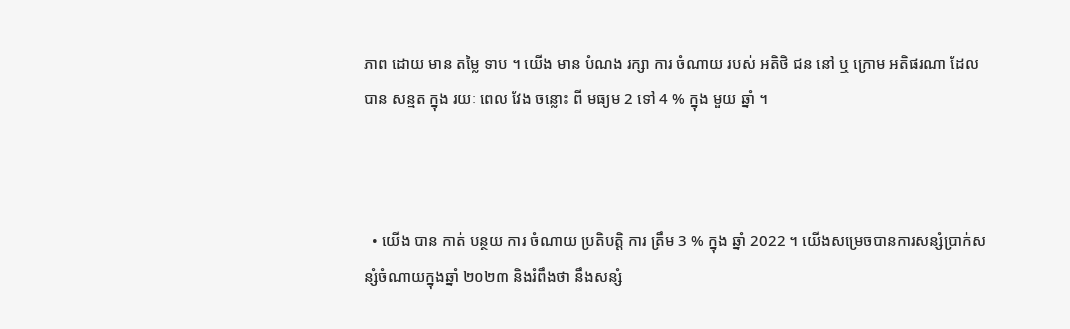ភាព ដោយ មាន តម្លៃ ទាប ។ យើង មាន បំណង រក្សា ការ ចំណាយ របស់ អតិថិ ជន នៅ ឬ ក្រោម អតិផរណា ដែល បាន សន្មត ក្នុង រយៈ ពេល វែង ចន្លោះ ពី មធ្យម 2 ទៅ 4 % ក្នុង មួយ ឆ្នាំ ។



  • យើង បាន កាត់ បន្ថយ ការ ចំណាយ ប្រតិបត្តិ ការ ត្រឹម 3 % ក្នុង ឆ្នាំ 2022 ។ យើងសម្រេចបានការសន្សំប្រាក់សន្សំចំណាយក្នុងឆ្នាំ ២០២៣ និងរំពឹងថា នឹងសន្សំ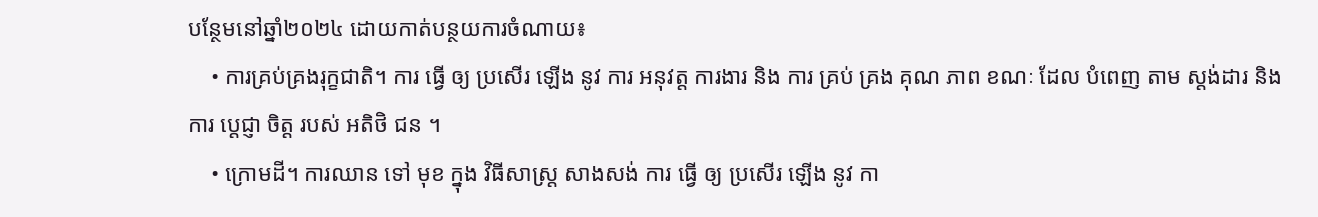បន្ថែមនៅឆ្នាំ២០២៤ ដោយកាត់បន្ថយការចំណាយ៖
    • ការគ្រប់គ្រងរុក្ខជាតិ។ ការ ធ្វើ ឲ្យ ប្រសើរ ឡើង នូវ ការ អនុវត្ត ការងារ និង ការ គ្រប់ គ្រង គុណ ភាព ខណៈ ដែល បំពេញ តាម ស្តង់ដារ និង ការ ប្តេជ្ញា ចិត្ត របស់ អតិថិ ជន ។
    • ក្រោមដី។ ការឈាន ទៅ មុខ ក្នុង វិធីសាស្ត្រ សាងសង់ ការ ធ្វើ ឲ្យ ប្រសើរ ឡើង នូវ កា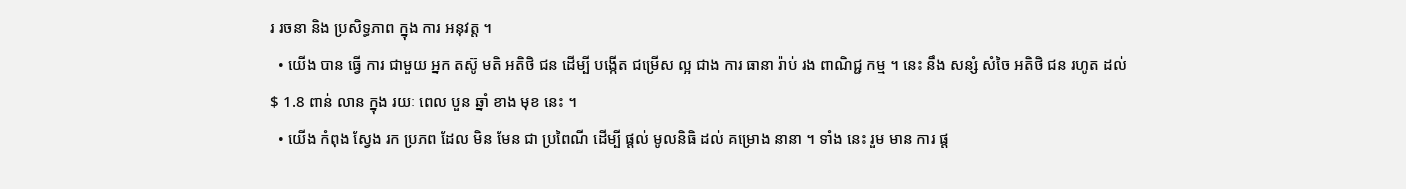រ រចនា និង ប្រសិទ្ធភាព ក្នុង ការ អនុវត្ត ។
  • យើង បាន ធ្វើ ការ ជាមួយ អ្នក តស៊ូ មតិ អតិថិ ជន ដើម្បី បង្កើត ជម្រើស ល្អ ជាង ការ ធានា រ៉ាប់ រង ពាណិជ្ជ កម្ម ។ នេះ នឹង សន្សំ សំចៃ អតិថិ ជន រហូត ដល់ $ 1.8 ពាន់ លាន ក្នុង រយៈ ពេល បួន ឆ្នាំ ខាង មុខ នេះ ។
  • យើង កំពុង ស្វែង រក ប្រភព ដែល មិន មែន ជា ប្រពៃណី ដើម្បី ផ្តល់ មូលនិធិ ដល់ គម្រោង នានា ។ ទាំង នេះ រួម មាន ការ ផ្ត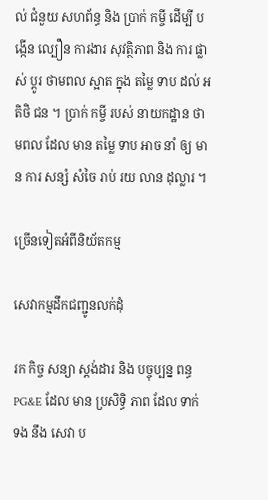ល់ ជំនួយ សហព័ន្ធ និង ប្រាក់ កម្ចី ដើម្បី បង្កើន ល្បឿន ការងារ សុវត្ថិភាព និង ការ ផ្លាស់ ប្តូរ ថាមពល ស្អាត ក្នុង តម្លៃ ទាប ដល់ អតិថិ ជន ។ ប្រាក់ កម្ចី របស់ នាយកដ្ឋាន ថាមពល ដែល មាន តម្លៃ ទាប អាច នាំ ឲ្យ មាន ការ សន្សំ សំចៃ រាប់ រយ លាន ដុល្លារ ។

ច្រើនទៀតអំពីនិយ័តកម្ម

សេវាកម្មដឹកជញ្ជូនលក់ដុំ

រក កិច្ច សន្យា ស្តង់ដារ និង បច្ចុប្បន្ន ពន្ធ PG&E ដែល មាន ប្រសិទ្ធិ ភាព ដែល ទាក់ ទង នឹង សេវា ប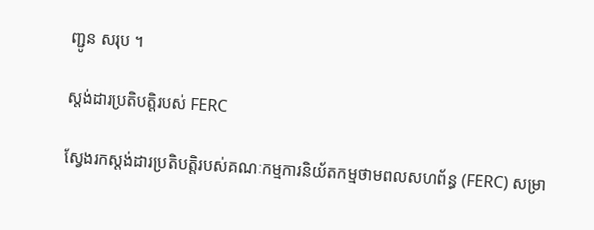ញ្ជូន សរុប ។

ស្តង់ដារប្រតិបត្តិរបស់ FERC

ស្វែងរកស្តង់ដារប្រតិបត្តិរបស់គណៈកម្មការនិយ័តកម្មថាមពលសហព័ន្ធ (FERC) សម្រា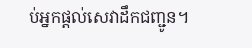ប់អ្នកផ្តល់សេវាដឹកជញ្ជូន។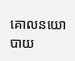គោលនយោបាយ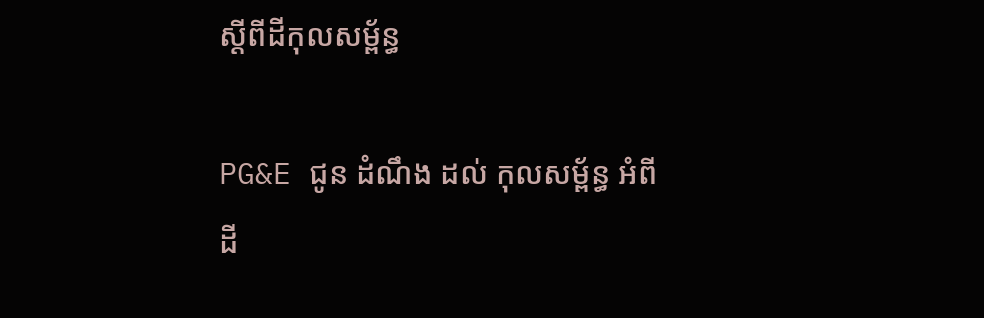ស្ដីពីដីកុលសម្ព័ន្ធ

PG&E ជូន ដំណឹង ដល់ កុលសម្ព័ន្ធ អំពី ដី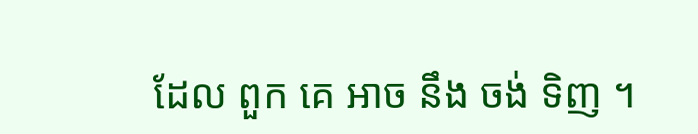ដែល ពួក គេ អាច នឹង ចង់ ទិញ ។